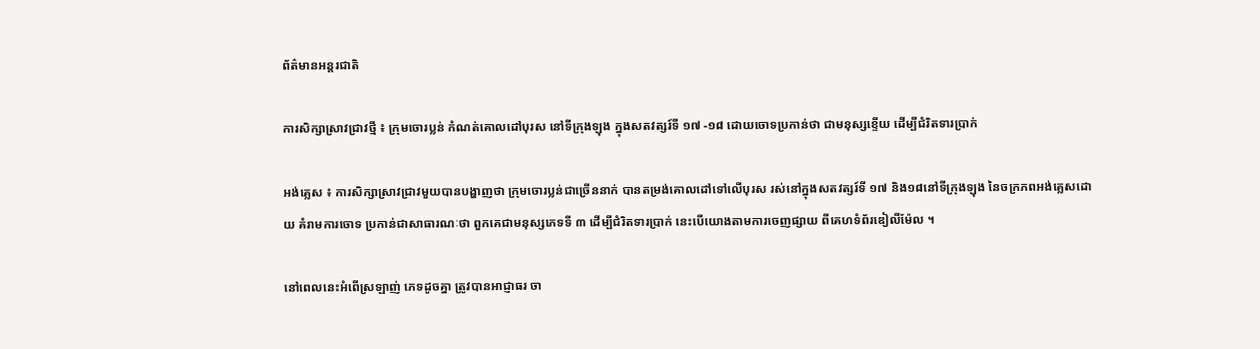ព័ត៌មានអន្តរជាតិ

ការសិក្សាស្រាវជ្រាវថ្មី ៖ ក្រុមចោរប្លន់ កំណត់គោលដៅបុរស នៅទីក្រុងឡុង ក្នុងសតវត្សរ៍ទី ១៧ -១៨ ដោយចោទប្រកាន់ថា ជាមនុស្សខ្ទើយ ដើម្បីជំរិតទារប្រាក់

អង់គ្លេស ៖ ការសិក្សាស្រាវជ្រាវមួយបានបង្ហាញថា ក្រុមចោរប្លន់ជាច្រើននាក់ បានតម្រង់គោលដៅទៅលើបុរស រស់នៅក្នុងសតវត្សរ៍ទី ១៧ និង១៨នៅទីក្រុងឡុង នៃចក្រភពអង់គ្លេសដោយ គំរាមការចោទ ប្រកាន់ជាសាធារណៈថា ពួកគេជាមនុស្សភេទទី ៣ ដើម្បីជំរិតទារប្រាក់ នេះបើយោងតាមការចេញផ្សាយ ពីគេហទំព័រឌៀលីម៉ែល ។

នៅពេលនេះអំពើស្រឡាញ់ ភេទដូចគ្នា ត្រូវបានអាជ្ញាធរ ចា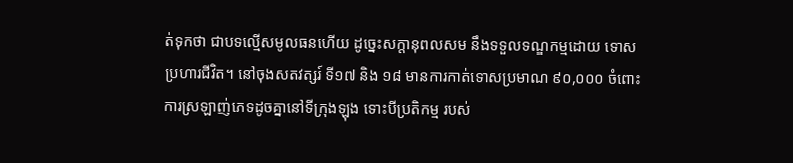ត់ទុកថា ជាបទល្មើសមូលធនហើយ ដូច្នេះសក្តានុពលសម នឹងទទួលទណ្ឌកម្មដោយ ទោសប្រហារជីវិត។ នៅចុងសតវត្សរ៍ ទី១៧ និង ១៨ មានការកាត់ទោសប្រមាណ ៩០,០០០ ចំពោះការស្រឡាញ់ភេទដូចគ្នានៅទីក្រុងឡុង ទោះបីប្រតិកម្ម របស់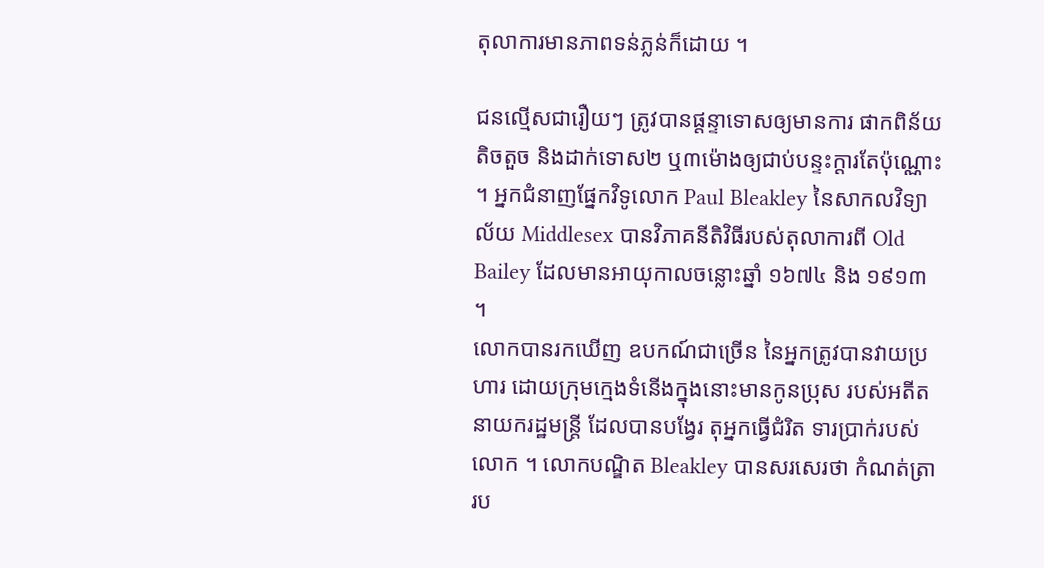តុលាការមានភាពទន់ភ្លន់ក៏ដោយ ។

ជនល្មើសជារឿយៗ ត្រូវបានផ្តន្ទាទោសឲ្យមានការ ផាកពិន័យតិចតួច និងដាក់ទោស២ ឬ៣ម៉ោងឲ្យជាប់បន្ទះក្តារតែប៉ុណ្ណោះ ។ អ្នកជំនាញផ្នែកវិទូលោក Paul Bleakley នៃសាកលវិទ្យាល័យ Middlesex បានវិភាគនីតិវិធីរបស់តុលាការពី Old Bailey ដែលមានអាយុកាលចន្លោះឆ្នាំ ១៦៧៤ និង ១៩១៣ ។
លោកបានរកឃើញ ឧបកណ៍ជាច្រើន នៃអ្នកត្រូវបានវាយប្រហារ ដោយក្រុមក្មេងទំនើងក្នុងនោះមានកូនប្រុស របស់អតីត នាយករដ្ឋមន្រ្តី ដែលបានបង្វែរ តុអ្នកធ្វើជំរិត ទារប្រាក់របស់លោក ។ លោកបណ្ឌិត Bleakley បានសរសេរថា កំណត់ត្រារប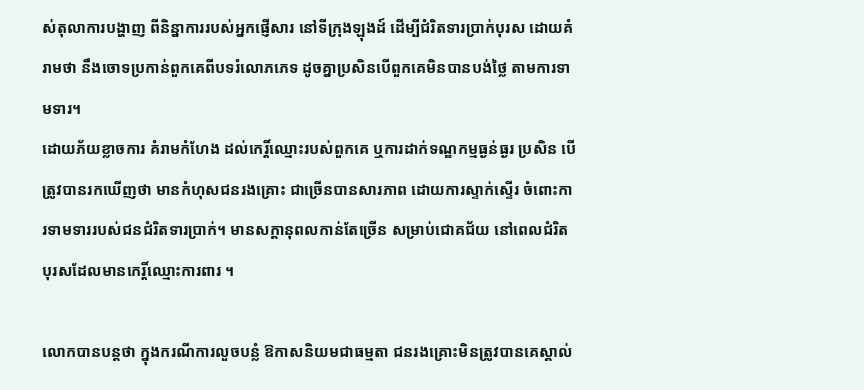ស់តុលាការបង្ហាញ ពីនិន្នាការរបស់អ្នកផ្ញើសារ នៅទីក្រុងឡុងដ៍ ដើម្បីជំរិតទារប្រាក់បុរស ដោយគំរាមថា នឹងចោទប្រកាន់ពួកគេពីបទរំលោភភេទ ដូចគ្នាប្រសិនបើពួកគេមិនបានបង់ថ្លៃ តាមការទាមទារ។
ដោយភ័យខ្លាចការ គំរាមកំហែង ដល់កេរ្តិ៍ឈ្មោះរបស់ពួកគេ ឬការដាក់ទណ្ឌកម្មធ្ងន់ធ្ងរ ប្រសិន បើត្រូវបានរកឃើញថា មានកំហុសជនរងគ្រោះ ជាច្រើនបានសារភាព ដោយការស្ទាក់ស្ទើរ ចំពោះការទាមទាររបស់ជនជំរិតទារប្រាក់។ មានសក្តានុពលកាន់តែច្រើន សម្រាប់ជោគជ័យ នៅពេលជំរិតបុរសដែលមានកេរ្តិ៍ឈ្មោះការពារ ។

លោកបានបន្ដថា ក្នុងករណីការលួចបន្លំ ឱកាសនិយមជាធម្មតា ជនរងគ្រោះមិនត្រូវបានគេស្គាល់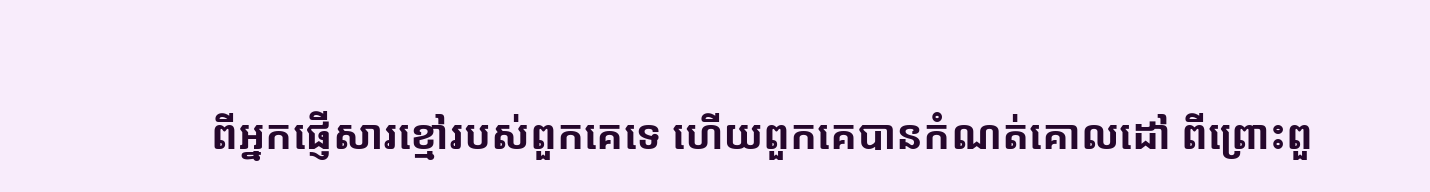ពីអ្នកផ្ញើសារខ្មៅរបស់ពួកគេទេ ហើយពួកគេបានកំណត់គោលដៅ ពីព្រោះពួ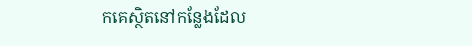កគេស្ថិតនៅកន្លែងដែល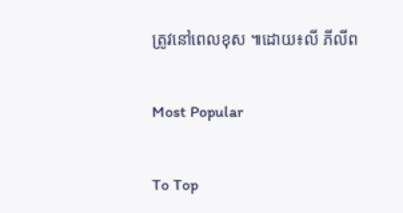ត្រូវនៅពេលខុស ៕ដោយ៖លី ភីលីព

Most Popular

To Top